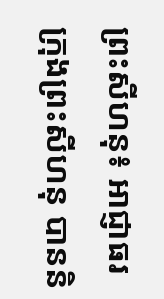ព្រះសីហនុ៖ អាជ្ញាធរក្រុងព្រះសីហនុ បាននិ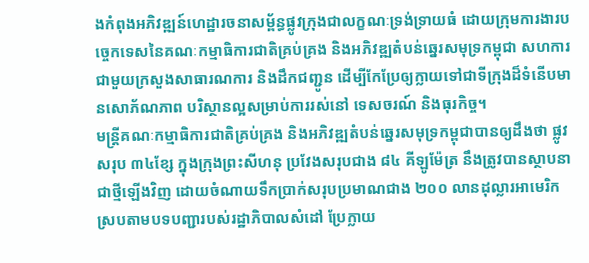ងកំពុងអភិវឌ្ឍន៍ហេដ្ឋារចនាសម្ព័ន្ធផ្លូវក្រុងជាលក្ខណៈទ្រង់ទ្រាយធំ ដោយក្រុមការងារបច្ចេកទេសនៃគណៈកម្មាធិការជាតិគ្រប់គ្រង និងអភិវឌ្ឍតំបន់ឆ្នេរសមុទ្រកម្ពុជា សហការជាមួយក្រសួងសាធារណការ និងដឹកជញ្ជូន ដើម្បីកែប្រែឲ្យក្លាយទៅជាទីក្រុងដ៏ទំនើបមានសោភ័ណភាព បរិស្ថានល្អសម្រាប់ការរស់នៅ ទេសចរណ៍ និងធុរកិច្ច។
មន្ត្រីគណៈកម្មាធិការជាតិគ្រប់គ្រង និងអភិវឌ្ឍតំបន់ឆ្នេរសមុទ្រកម្ពុជាបានឲ្យដឹងថា ផ្លូវសរុប ៣៤ខ្សែ ក្នុងក្រុងព្រះសីហនុ ប្រវែងសរុបជាង ៨៤ គីឡូម៉ែត្រ នឹងត្រូវបានស្ថាបនាជាថ្មីឡើងវិញ ដោយចំណាយទឹកប្រាក់សរុបប្រមាណជាង ២០០ លានដុល្លារអាមេរិក ស្របតាមបទបញ្ជារបស់រដ្ឋាភិបាលសំដៅ ប្រែក្លាយ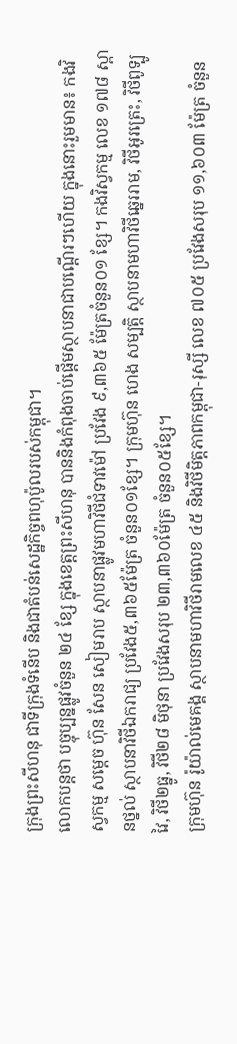ក្រុងព្រះសីហនុ ជាទីក្រុងទំនើប និងជាតំបន់សេដ្ឋកិច្ចពហុប៉ូលរបស់កម្ពុជា។
លោកបន្តថា បច្ចុប្បន្នផ្លូវចំនួន ២៤ ខ្សែ ក្នុងខេត្តព្រះសីហនុ បាននិងកំពុងចាប់ផ្ដើមស្ថាបនាជាបណ្ដើរៗហើយ ក្នុងនោះរួមមាន៖ កងវិស្វកម្ម សម្តេច ហ៊ុន សែន សៀមរាប ស្ថាបនាផ្លូវមហាវិថីជំទាវម៉ៅ ប្រវែង ៩,៣៦៥ ម៉ែត្រចំនួន០១ ខ្សែ។ កងវិស្វកម្ម លេខ ១៧៨ ស្ពានថ្នល់ ស្ថាបនាវិថីឯករាជ្យ ប្រវែង៥,៣៦៥ម៉ែត្រ ចំនួន០១ខ្សែ។ ក្រុមហ៊ុន ហេង សម្បត្តិ ស្ថាបនាមហាវិថីឆ្នេររាម, វិថីអូរត្រេះ, វិថីពូទ្បូវៃ, វិថី២ធ្នូ, វិថី២៨ មិថុនា ប្រវែងសរុប ២៣,៣៦០ម៉ែត្រ ចំនួន០៥ខ្សែ។
ក្រុមហ៊ុន រ៉ូយ៉ាល់មេគង្គ ស្ថាបនាមហាវិថីរាមលេខ ៤៥ និងវិថីមិត្តភាពកម្ពុជា-រុស្សី លេខ ៧០៥ ប្រវែងសរុប ១១,៦០៣ ម៉ែត្រ ចំនួន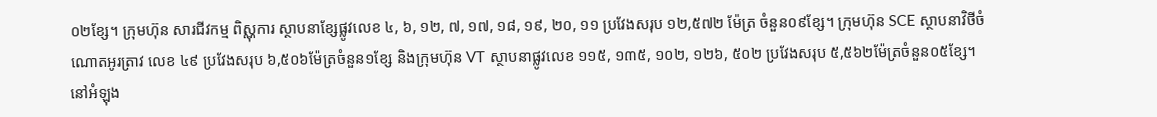០២ខ្សែ។ ក្រុមហ៊ុន សារជីវកម្ម ពិស្ណុការ ស្ថាបនាខ្សែផ្លូវលេខ ៤, ៦, ១២, ៧, ១៧, ១៨, ១៩, ២០, ១១ ប្រវែងសរុប ១២,៥៧២ ម៉ែត្រ ចំនួន០៩ខ្សែ។ ក្រុមហ៊ុន SCE ស្ថាបនាវិថីចំណោតអូរត្រាវ លេខ ៤៩ ប្រវែងសរុប ៦,៥០៦ម៉ែត្រចំនួន១ខ្សែ និងក្រុមហ៊ុន VT ស្ថាបនាផ្លូវលេខ ១១៥, ១៣៥, ១០២, ១២៦, ៥០២ ប្រវែងសរុប ៥,៥៦២ម៉ែត្រចំនួន០៥ខ្សែ។
នៅអំឡុង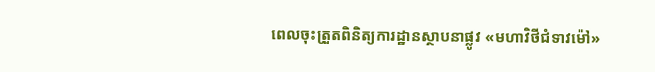ពេលចុះត្រួតពិនិត្យការដ្ឋានស្ថាបនាផ្លូវ «មហាវិថីជំទាវម៉ៅ»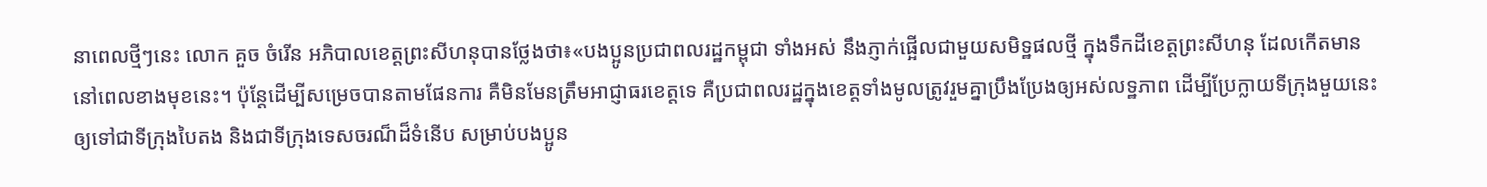នាពេលថ្មីៗនេះ លោក គួច ចំរើន អភិបាលខេត្តព្រះសីហនុបានថ្លែងថា៖«បងប្អូនប្រជាពលរដ្ឋកម្ពុជា ទាំងអស់ នឹងភ្ញាក់ផ្អើលជាមួយសមិទ្ឋផលថ្មី ក្នុងទឹកដីខេត្តព្រះសីហនុ ដែលកើតមាននៅពេលខាងមុខនេះ។ ប៉ុន្តែដើម្បីសម្រេចបានតាមផែនការ គឺមិនមែនត្រឹមអាជ្ញាធរខេត្តទេ គឺប្រជាពលរដ្ឋក្នុងខេត្តទាំងមូលត្រូវរួមគ្នាប្រឹងប្រែងឲ្យអស់លទ្ឋភាព ដើម្បីប្រែក្លាយទីក្រុងមួយនេះ ឲ្យទៅជាទីក្រុងបៃតង និងជាទីក្រុងទេសចរណ៏ដ៏ទំនើប សម្រាប់បងប្អូន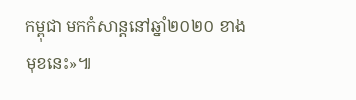កម្ពុជា មកកំសាន្តនៅឆ្នាំ២០២០ ខាងមុខនេះ»៕